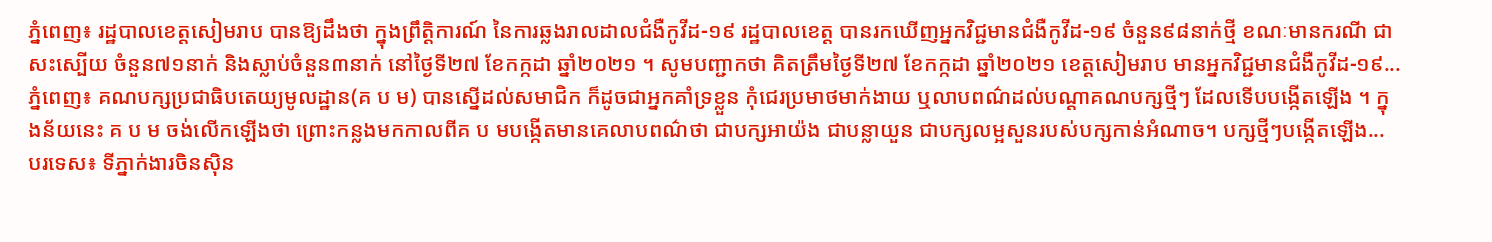ភ្នំពេញ៖ រដ្ឋបាលខេត្តសៀមរាប បានឱ្យដឹងថា ក្នុងព្រឹត្តិការណ៍ នៃការឆ្លងរាលដាលជំងឺកូវីដ-១៩ រដ្ឋបាលខេត្ត បានរកឃើញអ្នកវិជ្ជមានជំងឺកូវីដ-១៩ ចំនួន៩៨នាក់ថ្មី ខណៈមានករណី ជាសះស្បើយ ចំនួន៧១នាក់ និងស្លាប់ចំនួន៣នាក់ នៅថ្ងៃទី២៧ ខែកក្កដា ឆ្នាំ២០២១ ។ សូមបញ្ជាកថា គិតត្រឹមថ្ងៃទី២៧ ខែកក្កដា ឆ្នាំ២០២១ ខេត្តសៀមរាប មានអ្នកវិជ្ជមានជំងឺកូវីដ-១៩...
ភ្នំពេញ៖ គណបក្សប្រជាធិបតេយ្យមូលដ្ឋាន(គ ប ម) បានស្នើដល់សមាជិក ក៏ដូចជាអ្នកគាំទ្រខ្លួន កុំជេរប្រមាថមាក់ងាយ ឬលាបពណ៌ដល់បណ្តាគណបក្សថ្មីៗ ដែលទើបបង្កើតឡើង ។ ក្នុងន័យនេះ គ ប ម ចង់លើកឡើងថា ព្រោះកន្លងមកកាលពីគ ប មបង្កើតមានគេលាបពណ៌ថា ជាបក្សអាយ៉ង ជាបន្លាយួន ជាបក្សលម្អសួនរបស់បក្សកាន់អំណាច។ បក្សថ្មីៗបង្កើតឡើង...
បរទេស៖ ទីភ្នាក់ងារចិនស៊ិន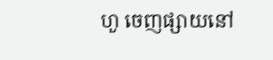ហួ ចេញផ្សាយនៅ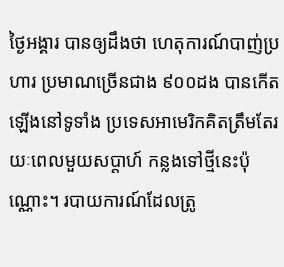ថ្ងៃអង្គារ បានឲ្យដឹងថា ហេតុការណ៍បាញ់ប្រហារ ប្រមាណច្រើនជាង ៩០០ដង បានកើតឡើងនៅទូទាំង ប្រទេសអាមេរិកគិតត្រឹមតែរយៈពេលមួយសប្តាហ៍ កន្លងទៅថ្មីនេះប៉ុណ្ណោះ។ របាយការណ៍ដែលត្រូ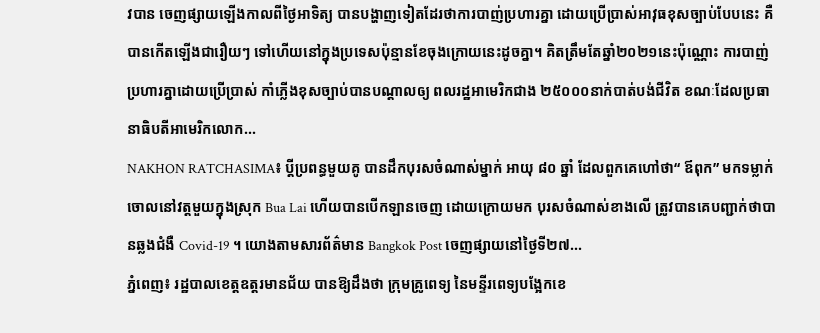វបាន ចេញផ្សាយឡើងកាលពីថ្ងៃអាទិត្យ បានបង្ហាញទៀតដែរថាការបាញ់ប្រហារគ្នា ដោយប្រើប្រាស់អាវុធខុសច្បាប់បែបនេះ គឺបានកើតឡើងជារឿយៗ ទៅហើយនៅក្នុងប្រទេសប៉ុន្មានខែចុងក្រោយនេះដូចគ្នា។ គិតត្រឹមតែឆ្នាំ២០២១នេះប៉ុណ្ណោះ ការបាញ់ប្រហារគ្នាដោយប្រើប្រាស់ កាំភ្លើងខុសច្បាប់បានបណ្តាលឲ្យ ពលរដ្ឋអាមេរិកជាង ២៥០០០នាក់បាត់បង់ជីវិត ខណៈដែលប្រធានាធិបតីអាមេរិកលោក...
NAKHON RATCHASIMA៖ ប្តីប្រពន្ធមួយគូ បានដឹកបុរសចំណាស់ម្នាក់ អាយុ ៨០ ឆ្នាំ ដែលពួកគេហៅថា“ ឪពុក” មកទម្លាក់ចោលនៅវត្តមួយក្នុងស្រុក Bua Lai ហើយបានបើកឡានចេញ ដោយក្រោយមក បុរសចំណាស់ខាងលើ ត្រូវបានគេបញ្ជាក់ថាបានឆ្លងជំងឺ Covid-19 ។ យោងតាមសារព័ត៌មាន Bangkok Post ចេញផ្សាយនៅថ្ងៃទី២៧...
ភ្នំពេញ៖ រដ្ឋបាលខេត្តឧត្តរមានជ័យ បានឱ្យដឹងថា ក្រុមគ្រូពេទ្យ នៃមន្ទីរពេទ្យបង្អែកខេ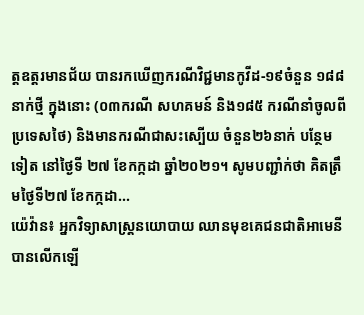ត្តឧត្ដរមានជ័យ បានរកឃើញករណីវិជ្ជមានកូវីដ-១៩ចំនួន ១៨៨នាក់ថ្មី ក្នុងនោះ (០៣ករណី សហគមន៍ និង១៨៥ ករណីនាំចូលពីប្រទេសថៃ) និងមានករណីជាសះស្បើយ ចំនួន២៦នាក់ បន្ថែមទៀត នៅថ្ងៃទី ២៧ ខែកក្កដា ឆ្នាំ២០២១។ សូមបញ្ជាំក់ថា គិតត្រឹមថ្ងៃទី២៧ ខែកក្កដា...
យ៉េវ៉ាន៖ អ្នកវិទ្យាសាស្ត្រនយោបាយ ឈានមុខគេជនជាតិអាមេនី បានលើកឡើ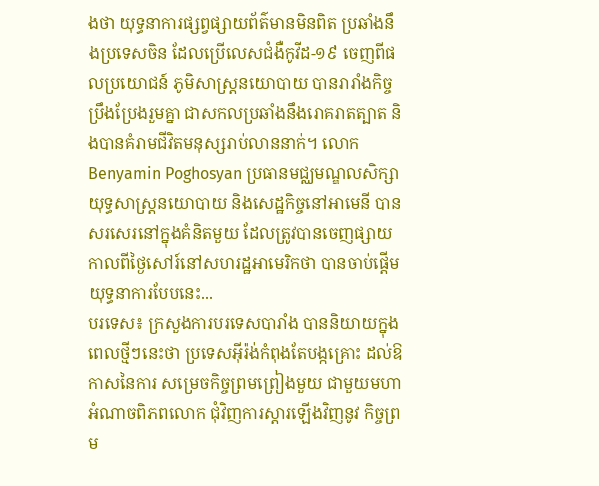ងថា យុទ្ធនាការផ្សព្វផ្សាយព័ត៌មានមិនពិត ប្រឆាំងនឹងប្រទេសចិន ដែលប្រើលេសជំងឺកូវីដ-១៩ ចេញពីផលប្រយោជន៍ ភូមិសាស្ត្រនយោបាយ បានរារាំងកិច្ចប្រឹងប្រែងរួមគ្នា ជាសកលប្រឆាំងនឹងរោគរាតត្បាត និងបានគំរាមជីវិតមនុស្សរាប់លាននាក់។ លោក Benyamin Poghosyan ប្រធានមជ្ឈមណ្ឌលសិក្សា យុទ្ធសាស្ត្រនយោបាយ និងសេដ្ឋកិច្ចនៅអាមេនី បានសរសេរនៅក្នុងគំនិតមួយ ដែលត្រូវបានចេញផ្សាយ កាលពីថ្ងៃសៅរ៍នៅសហរដ្ឋអាមេរិកថា បានចាប់ផ្តើមយុទ្ធនាការបែបនេះ...
បរទេស៖ ក្រសួងការបរទេសបារាំង បាននិយាយក្នុងពេលថ្មីៗនេះថា ប្រទេសអ៊ីរ៉ង់កំពុងតែបង្កគ្រោះ ដល់ឱកាសនៃការ សម្រេចកិច្ចព្រមព្រៀងមួយ ជាមួយមហាអំណាចពិភពលោក ជុំវិញការស្តារឡើងវិញនូវ កិច្ចព្រម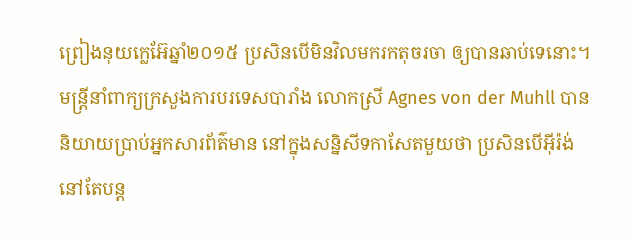ព្រៀងនុយក្លេអ៊ែឆ្នាំ២០១៥ ប្រសិនបើមិនវិលមករកតុចរចា ឲ្យបានឆាប់ទេនោះ។ មន្ត្រីនាំពាក្យក្រសួងការបរទេសបារាំង លោកស្រី Agnes von der Muhll បាននិយាយប្រាប់អ្នកសារព័ត៌មាន នៅក្នុងសន្និសីទកាសែតមួយថា ប្រសិនបើអ៊ីរ៉ង់នៅតែបន្ត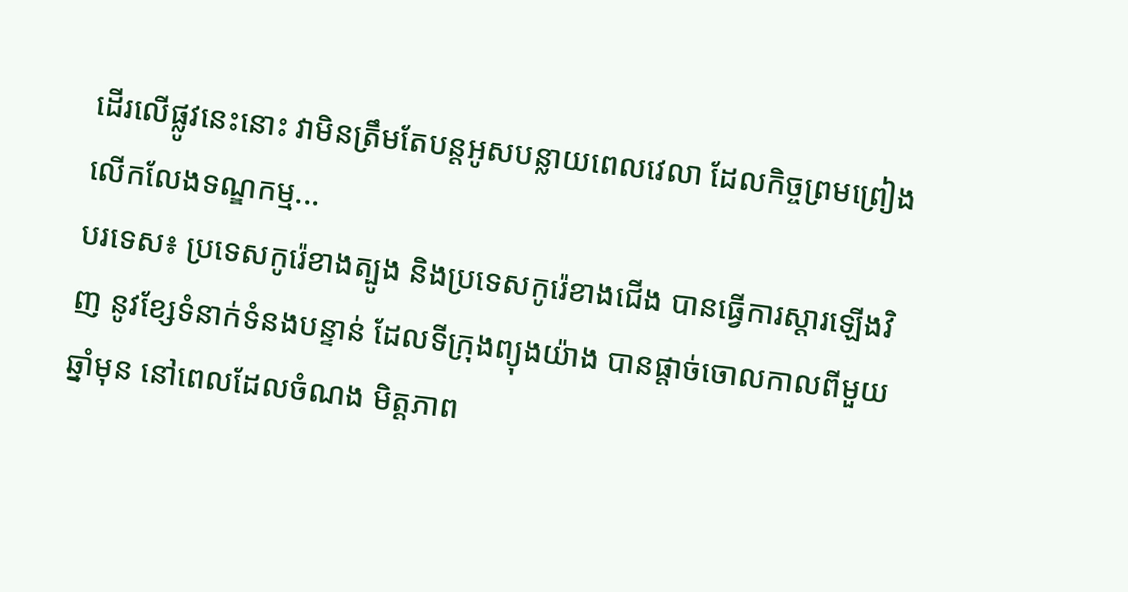ដើរលើផ្លូវនេះនោះ វាមិនត្រឹមតែបន្តអូសបន្លាយពេលវេលា ដែលកិច្ចព្រមព្រៀងលើកលែងទណ្ឌកម្ម...
បរទេស៖ ប្រទេសកូរ៉េខាងត្បូង និងប្រទេសកូរ៉េខាងជើង បានធ្វើការស្តារឡើងវិញ នូវខ្សែទំនាក់ទំនងបន្ទាន់ ដែលទីក្រុងព្យុងយ៉ាង បានផ្តាច់ចោលកាលពីមួយឆ្នាំមុន នៅពេលដែលចំណង មិត្តភាព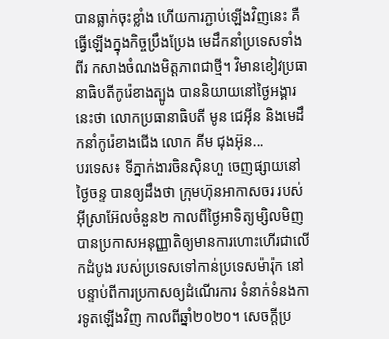បានធ្លាក់ចុះខ្លាំង ហើយការភ្ជាប់ឡើងវិញនេះ គឺធ្វើឡើងក្នុងកិច្ចប្រឹងប្រែង មេដឹកនាំប្រទេសទាំងពីរ កសាងចំណងមិត្តភាពជាថ្មី។ វិមានខៀវប្រធានាធិបតីកូរ៉េខាងត្បូង បាននិយាយនៅថ្ងៃអង្គារនេះថា លោកប្រធានាធិបតី មូន ជេអ៊ីន និងមេដឹកនាំកូរ៉េខាងជើង លោក គីម ជុងអ៊ុន...
បរទេស៖ ទីភ្នាក់ងារចិនស៊ិនហួ ចេញផ្សាយនៅថ្ងៃចន្ទ បានឲ្យដឹងថា ក្រុមហ៊ុនអាកាសចរ របស់អ៊ីស្រាអ៊ែលចំនួន២ កាលពីថ្ងៃអាទិត្យម្សិលមិញ បានប្រកាសអនុញ្ញាតិឲ្យមានការហោះហើរជាលើកដំបូង របស់ប្រទេសទៅកាន់ប្រទេសម៉ារ៉ុក នៅបន្ទាប់ពីការប្រកាសឲ្យដំណើរការ ទំនាក់ទំនងការទូតឡើងវិញ កាលពីឆ្នាំ២០២០។ សេចក្តីប្រ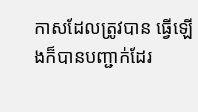កាសដែលត្រូវបាន ធ្វើឡើងក៏បានបញ្ជាក់ដែរ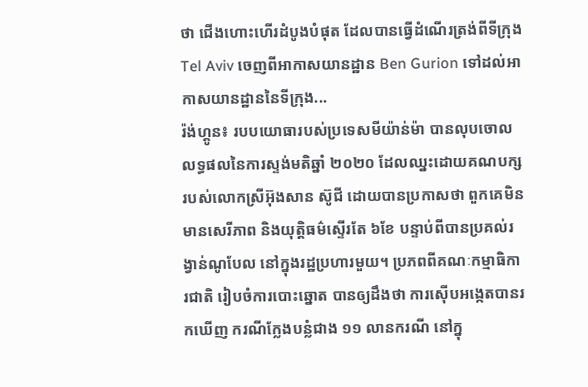ថា ជើងហោះហើរដំបូងបំផុត ដែលបានធ្វើដំណើរត្រង់ពីទីក្រុង Tel Aviv ចេញពីអាកាសយានដ្ឋាន Ben Gurion ទៅដល់អាកាសយានដ្ឋាននៃទីក្រុង...
រ៉ង់ហ្គូន៖ របបយោធារបស់ប្រទេសមីយ៉ាន់ម៉ា បានលុបចោលលទ្ធផលនៃការស្ទង់មតិឆ្នាំ ២០២០ ដែលឈ្នះដោយគណបក្ស របស់លោកស្រីអ៊ុងសាន ស៊ូជី ដោយបានប្រកាសថា ពួកគេមិនមានសេរីភាព និងយុត្តិធម៌ស្ទើរតែ ៦ខែ បន្ទាប់ពីបានប្រគល់រង្វាន់ណូបែល នៅក្នុងរដ្ឋប្រហារមួយ។ ប្រភពពីគណៈកម្មាធិការជាតិ រៀបចំការបោះឆ្នោត បានឲ្យដឹងថា ការស៊ើបអង្កេតបានរកឃើញ ករណីក្លែងបន្លំជាង ១១ លានករណី នៅក្នុ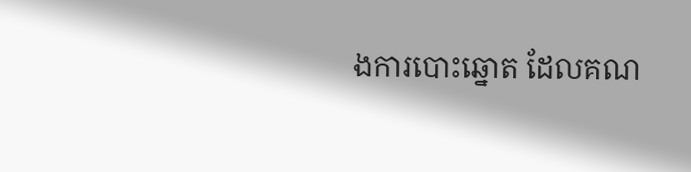ងការបោះឆ្នោត ដែលគណ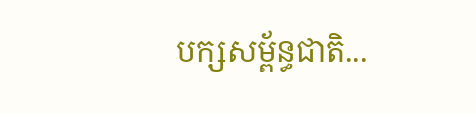បក្សសម្ព័ន្ធជាតិ...